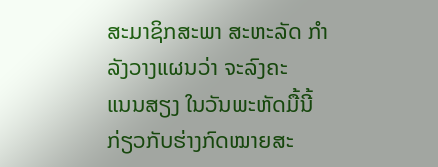ສະມາຊິກສະພາ ສະຫະລັດ ກຳລັງວາງແຜນວ່າ ຈະລົງຄະ
ແນນສຽງ ໃນວັນພະຫັດມື້ນີ້ ກ່ຽວກັບຮ່າງກົດໝາຍສະ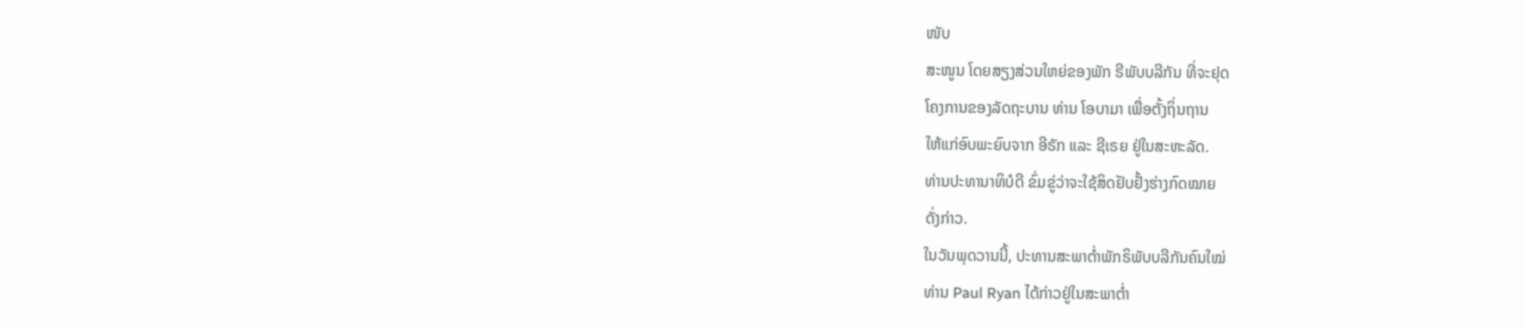ໜັບ
ສະໜູນ ໂດຍສຽງສ່ວນໃຫຍ່ຂອງພັກ ຣີພັບບລີກັນ ທີ່ຈະຢຸດ
ໂຄງການຂອງລັດຖະບານ ທ່ານ ໂອບາມາ ເພື່ອຕັ້ງຖິ່ນຖານ
ໃຫ້ແກ່ອົບພະຍົບຈາກ ອີຣັກ ແລະ ຊີເຣຍ ຢູ່ໃນສະຫະລັດ.
ທ່ານປະທານາທິບໍດີ ຂົ່ມຂູ່ວ່າຈະໃຊ້ສິດຢັບຢັ້ງຮ່າງກົດໝາຍ
ດັ່ງກ່າວ.
ໃນວັນພຸດວານນີ້, ປະທານສະພາຕ່ຳພັກຣິພັບບລີກັນຄົນໃໝ່
ທ່ານ Paul Ryan ໄດ້ກ່າວຢູ່ໃນສະພາຕ່ຳ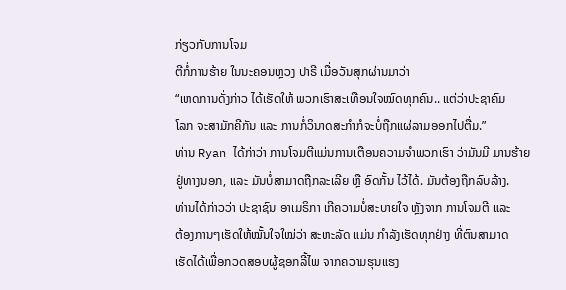ກ່ຽວກັບການໂຈມ
ຕີກໍ່ການຮ້າຍ ໃນນະຄອນຫຼວງ ປາຣີ ເມື່ອວັນສຸກຜ່ານມາວ່າ
“ເຫດການດັ່ງກ່າວ ໄດ້ເຮັດໃຫ້ ພວກເຮົາສະເທືອນໃຈໝົດທຸກຄົນ.. ແຕ່ວ່າປະຊາຄົມ
ໂລກ ຈະສາມັກຄີກັນ ແລະ ການກໍ່ວິນາດສະກຳກໍຈະບໍ່ຖືກແຜ່ລາມອອກໄປຕື່ມ.”
ທ່ານ Ryan ໄດ້ກ່າວ່າ ການໂຈມຕີແມ່ນການເຕືອນຄວາມຈຳພວກເຮົາ ວ່າມັນມີ ມານຮ້າຍ
ຢູ່ທາງນອກ, ແລະ ມັນບໍ່ສາມາດຖືກລະເລີຍ ຫຼື ອົດກັ້ນ ໄວ້ໄດ້. ມັນຕ້ອງຖືກລົບລ້າງ.
ທ່ານໄດ້ກ່າວວ່າ ປະຊາຊົນ ອາເມຣິກາ ເກີຄວາມບໍ່ສະບາຍໃຈ ຫຼັງຈາກ ການໂຈມຕີ ແລະ
ຕ້ອງການໆເຮັດໃຫ້ໝັ້ນໃຈໃໝ່ວ່າ ສະຫະລັດ ແມ່ນ ກຳລັງເຮັດທຸກຢ່າງ ທີ່ຕົນສາມາດ
ເຮັດໄດ້ເພື່ອກວດສອບຜູ້ຊອກລີ້ໄພ ຈາກຄວາມຮຸນແຮງ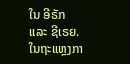ໃນ ອີຣັກ ແລະ ຊີເຣຍ.
ໃນຖະແຫຼງກາ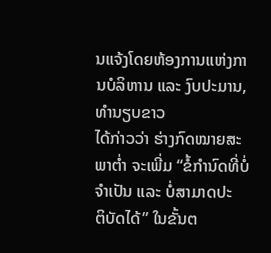ນແຈ້ງໂດຍຫ້ອງການແຫ່ງການບໍລິຫານ ແລະ ງົບປະມານ, ທຳນຽບຂາວ
ໄດ້ກ່າວວ່າ ຮ່າງກົດໝາຍສະພາຕ່ຳ ຈະເພີ່ມ “ຂໍ້ກຳນົດທີ່ບໍ່ຈຳເປັນ ແລະ ບໍ່ສາມາດປະ
ຕິບັດໄດ້” ໃນຂັ້ນຕ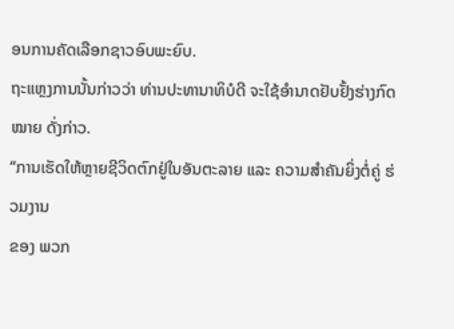ອນການຄັດເລືອກຊາວອົບພະຍົບ.
ຖະແຫຼງການນັ້ນກ່າວວ່າ ທ່ານປະທານາທິບໍດີ ຈະໃຊ້ອຳນາດຢັບຢັ້ງຮ່າງກົດໝາຍ ດັ່ງກ່າວ.
“ການເຮັດໃຫ້ຫຼາຍຊີວິດຕົກຢູ່ໃນອັນຕະລາຍ ແລະ ຄວາມສຳຄັນຍິ່ງຕໍ່ຄູ່ ຮ່ວມງານ
ຂອງ ພວກ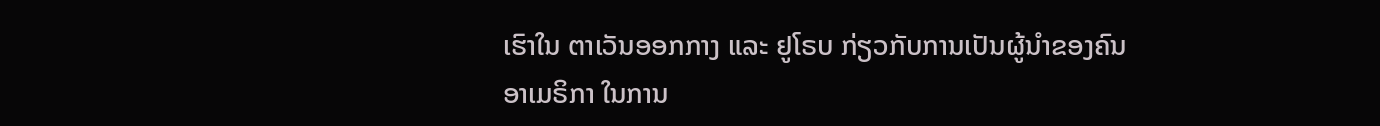ເຮົາໃນ ຕາເວັນອອກກາງ ແລະ ຢູໂຣບ ກ່ຽວກັບການເປັນຜູ້ນຳຂອງຄົນ
ອາເມຣິກາ ໃນການ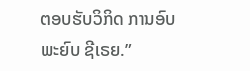ຕອບຮັບວິກິດ ການອົບພະຍົບ ຊີເຣຍ.”